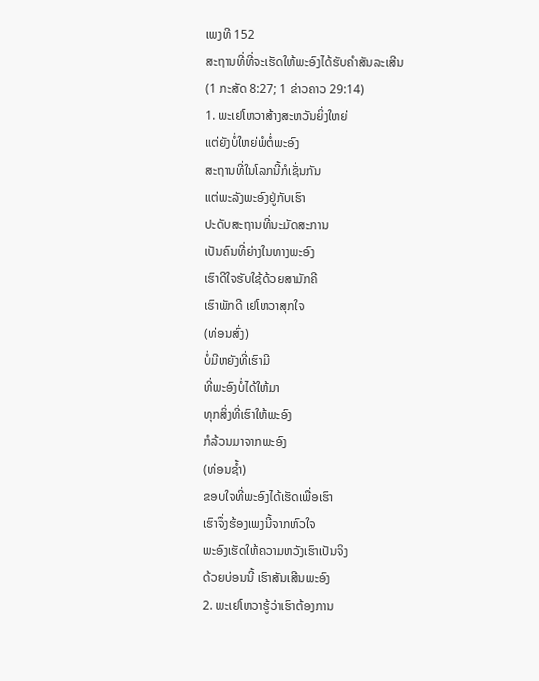ເພງທີ 152
ສະຖານທີ່ທີ່ຈະເຮັດໃຫ້ພະອົງໄດ້ຮັບຄຳສັນລະເສີນ
(1 ກະສັດ 8:27; 1 ຂ່າວຄາວ 29:14)
1. ພະເຢໂຫວາສ້າງສະຫວັນຍິ່ງໃຫຍ່
ແຕ່ຍັງບໍ່ໃຫຍ່ພໍຕໍ່ພະອົງ
ສະຖານທີ່ໃນໂລກນີ້ກໍເຊັ່ນກັນ
ແຕ່ພະລັງພະອົງຢູ່ກັບເຮົາ
ປະດັບສະຖານທີ່ນະມັດສະການ
ເປັນຄົນທີ່ຍ່າງໃນທາງພະອົງ
ເຮົາດີໃຈຮັບໃຊ້ດ້ວຍສາມັກຄີ
ເຮົາພັກດີ ເຢໂຫວາສຸກໃຈ
(ທ່ອນສົ່ງ)
ບໍ່ມີຫຍັງທີ່ເຮົາມີ
ທີ່ພະອົງບໍ່ໄດ້ໃຫ້ມາ
ທຸກສິ່ງທີ່ເຮົາໃຫ້ພະອົງ
ກໍລ້ວນມາຈາກພະອົງ
(ທ່ອນຊ້ຳ)
ຂອບໃຈທີ່ພະອົງໄດ້ເຮັດເພື່ອເຮົາ
ເຮົາຈຶ່ງຮ້ອງເພງນີ້ຈາກຫົວໃຈ
ພະອົງເຮັດໃຫ້ຄວາມຫວັງເຮົາເປັນຈິງ
ດ້ວຍບ່ອນນີ້ ເຮົາສັນເສີນພະອົງ
2. ພະເຢໂຫວາຮູ້ວ່າເຮົາຕ້ອງການ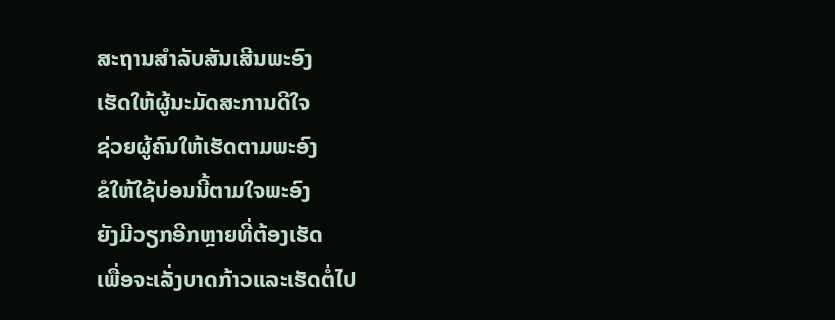ສະຖານສຳລັບສັນເສີນພະອົງ
ເຮັດໃຫ້ຜູ້ນະມັດສະການດີໃຈ
ຊ່ວຍຜູ້ຄົນໃຫ້ເຮັດຕາມພະອົງ
ຂໍໃຫ້ໃຊ້ບ່ອນນີ້ຕາມໃຈພະອົງ
ຍັງມີວຽກອີກຫຼາຍທີ່ຕ້ອງເຮັດ
ເພື່ອຈະເລັ່ງບາດກ້າວແລະເຮັດຕໍ່ໄປ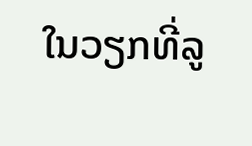ໃນວຽກທີ່ລູ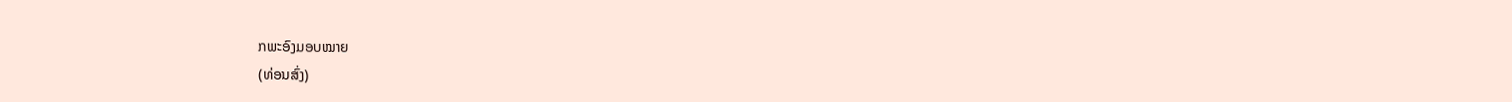ກພະອົງມອບໝາຍ
(ທ່ອນສົ່ງ)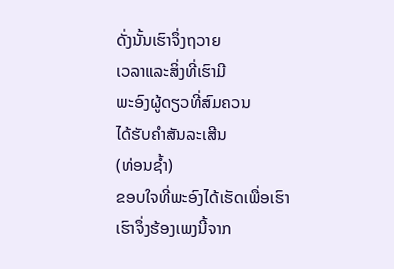ດັ່ງນັ້ນເຮົາຈຶ່ງຖວາຍ
ເວລາແລະສິ່ງທີ່ເຮົາມີ
ພະອົງຜູ້ດຽວທີ່ສົມຄວນ
ໄດ້ຮັບຄຳສັນລະເສີນ
(ທ່ອນຊ້ຳ)
ຂອບໃຈທີ່ພະອົງໄດ້ເຮັດເພື່ອເຮົາ
ເຮົາຈຶ່ງຮ້ອງເພງນີ້ຈາກ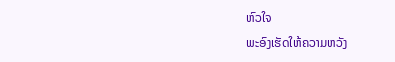ຫົວໃຈ
ພະອົງເຮັດໃຫ້ຄວາມຫວັງ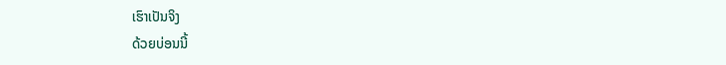ເຮົາເປັນຈິງ
ດ້ວຍບ່ອນນີ້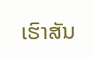ເຮົາສັນ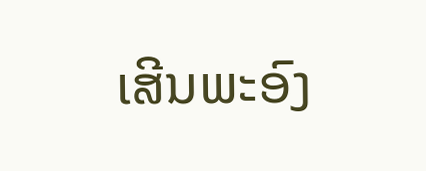ເສີນພະອົງ